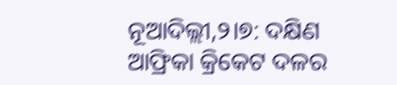ନୂଆଦିଲ୍ଲୀ,୨।୭: ଦକ୍ଷିଣ ଆଫ୍ରିକା କ୍ରିକେଟ ଦଳର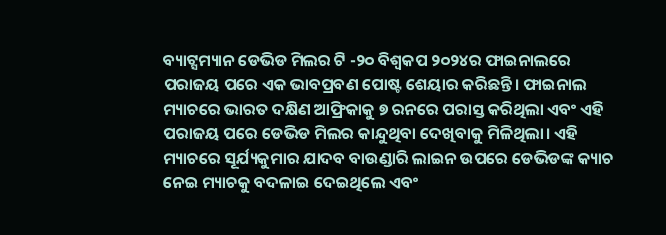ବ୍ୟାଟ୍ସମ୍ୟାନ ଡେଭିଡ ମିଲର ଟି -୨୦ ବିଶ୍ୱକପ ୨୦୨୪ର ଫାଇନାଲରେ ପରାଜୟ ପରେ ଏକ ଭାବପ୍ରବଣ ପୋଷ୍ଟ ଶେୟାର କରିଛନ୍ତି। ଫାଇନାଲ ମ୍ୟାଚରେ ଭାରତ ଦକ୍ଷିଣ ଆଫ୍ରିକାକୁ ୭ ରନରେ ପରାସ୍ତ କରିଥିଲା ଏବଂ ଏହି ପରାଜୟ ପରେ ଡେଭିଡ ମିଲର କାନ୍ଦୁଥିବା ଦେଖିବାକୁ ମିଳିଥିଲା। ଏହି ମ୍ୟାଚରେ ସୂର୍ଯ୍ୟକୁମାର ଯାଦବ ବାଉଣ୍ଡାରି ଲାଇନ ଉପରେ ଡେଭିଡଙ୍କ କ୍ୟାଚ ନେଇ ମ୍ୟାଚକୁ ବଦଳାଇ ଦେଇଥିଲେ ଏବଂ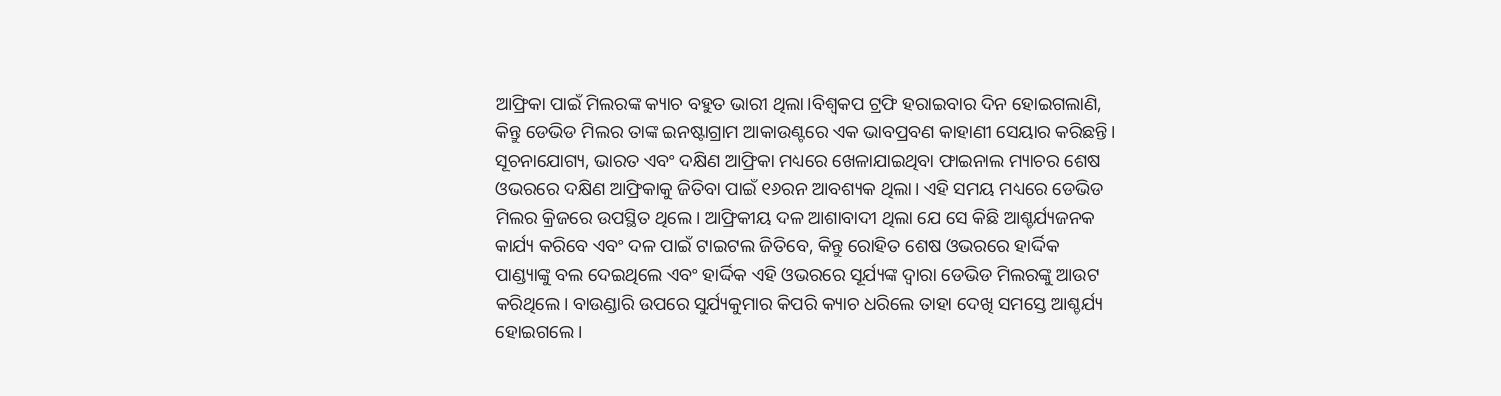ଆଫ୍ରିକା ପାଇଁ ମିଲରଙ୍କ କ୍ୟାଚ ବହୁତ ଭାରୀ ଥିଲା।ବିଶ୍ୱକପ ଟ୍ରଫି ହରାଇବାର ଦିନ ହୋଇଗଲାଣି, କିନ୍ତୁ ଡେଭିଡ ମିଲର ତାଙ୍କ ଇନଷ୍ଟାଗ୍ରାମ ଆକାଉଣ୍ଟରେ ଏକ ଭାବପ୍ରବଣ କାହାଣୀ ସେୟାର କରିଛନ୍ତି।
ସୂଚନାଯୋଗ୍ୟ, ଭାରତ ଏବଂ ଦକ୍ଷିଣ ଆଫ୍ରିକା ମଧ୍ୟରେ ଖେଳାଯାଇଥିବା ଫାଇନାଲ ମ୍ୟାଚର ଶେଷ ଓଭରରେ ଦକ୍ଷିଣ ଆଫ୍ରିକାକୁ ଜିତିବା ପାଇଁ ୧୬ରନ ଆବଶ୍ୟକ ଥିଲା। ଏହି ସମୟ ମଧ୍ୟରେ ଡେଭିଡ ମିଲର କ୍ରିଜରେ ଉପସ୍ଥିତ ଥିଲେ। ଆଫ୍ରିକୀୟ ଦଳ ଆଶାବାଦୀ ଥିଲା ଯେ ସେ କିଛି ଆଶ୍ଚର୍ଯ୍ୟଜନକ କାର୍ଯ୍ୟ କରିବେ ଏବଂ ଦଳ ପାଇଁ ଟାଇଟଲ ଜିତିବେ, କିନ୍ତୁ ରୋହିତ ଶେଷ ଓଭରରେ ହାର୍ଦ୍ଦିକ ପାଣ୍ଡ୍ୟାଙ୍କୁ ବଲ ଦେଇଥିଲେ ଏବଂ ହାର୍ଦ୍ଦିକ ଏହି ଓଭରରେ ସୂର୍ଯ୍ୟଙ୍କ ଦ୍ୱାରା ଡେଭିଡ ମିଲରଙ୍କୁ ଆଉଟ କରିଥିଲେ। ବାଉଣ୍ଡାରି ଉପରେ ସୁର୍ଯ୍ୟକୁମାର କିପରି କ୍ୟାଚ ଧରିଲେ ତାହା ଦେଖି ସମସ୍ତେ ଆଶ୍ଚର୍ଯ୍ୟ ହୋଇଗଲେ।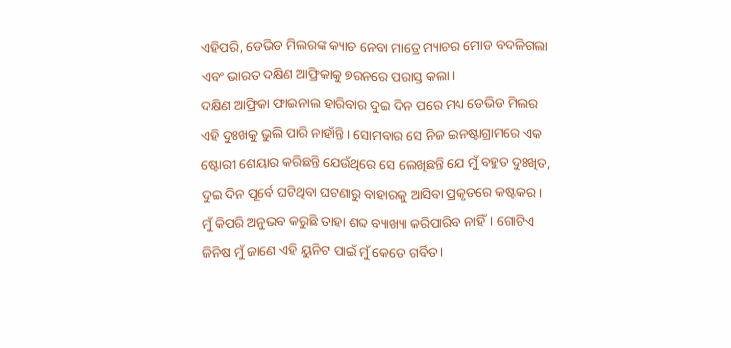ଏହିପରି, ଡେଭିଡ ମିଲରଙ୍କ କ୍ୟାଚ ନେବା ମାତ୍ରେ ମ୍ୟାଚର ମୋଡ ବଦଳିଗଲା ଏବଂ ଭାରତ ଦକ୍ଷିଣ ଆଫ୍ରିକାକୁ ୭ରନରେ ପରାସ୍ତ କଲା।
ଦକ୍ଷିଣ ଆଫ୍ରିକା ଫାଇନାଲ ହାରିବାର ଦୁଇ ଦିନ ପରେ ମଧ୍ୟ ଡେଭିଡ ମିଲର ଏହି ଦୁଃଖକୁ ଭୁଲି ପାରି ନାହାଁନ୍ତି। ସୋମବାର ସେ ନିଜ ଇନଷ୍ଟାଗ୍ରାମରେ ଏକ ଷ୍ଟୋରୀ ଶେୟାର କରିଛନ୍ତି ଯେଉଁଥିରେ ସେ ଲେଖିଛନ୍ତି ଯେ ମୁଁ ବହୁତ ଦୁଃଖିତ, ଦୁଇ ଦିନ ପୂର୍ବେ ଘଟିଥିବା ଘଟଣାରୁ ବାହାରକୁ ଆସିବା ପ୍ରକୃତରେ କଷ୍ଟକର। ମୁଁ କିପରି ଅନୁଭବ କରୁଛି ତାହା ଶବ୍ଦ ବ୍ୟାଖ୍ୟା କରିପାରିବ ନାହିଁ। ଗୋଟିଏ ଜିନିଷ ମୁଁ ଜାଣେ ଏହି ୟୁନିଟ ପାଇଁ ମୁଁ କେତେ ଗର୍ବିତ।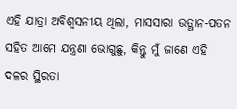ଏହି ଯାତ୍ରା ଅବିଶ୍ୱସନୀୟ ଥିଲା, ମାସସାରା ଉତ୍ଥାନ-ପତନ ସହିତ ଆମେ ଯନ୍ତ୍ରଣା ଭୋଗୁଛୁ, କିନ୍ତୁ ମୁଁ ଜାଣେ ଏହି ଦଳର ସ୍ଥିରତା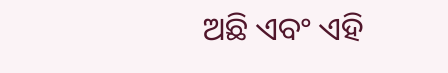ଅଛି ଏବଂ ଏହି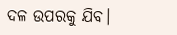ଦଳ ଉପରକୁ ଯିବ।